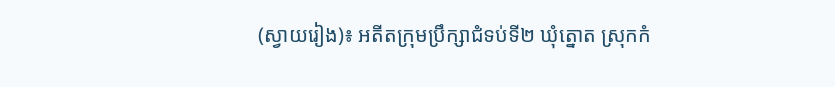(ស្វាយរៀង)៖ អតីតក្រុមប្រឹក្សាជំទប់ទី២ ឃុំត្នោត ស្រុកកំ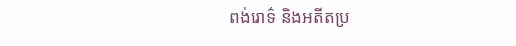ពង់រោទ៌ និងអតីតប្រ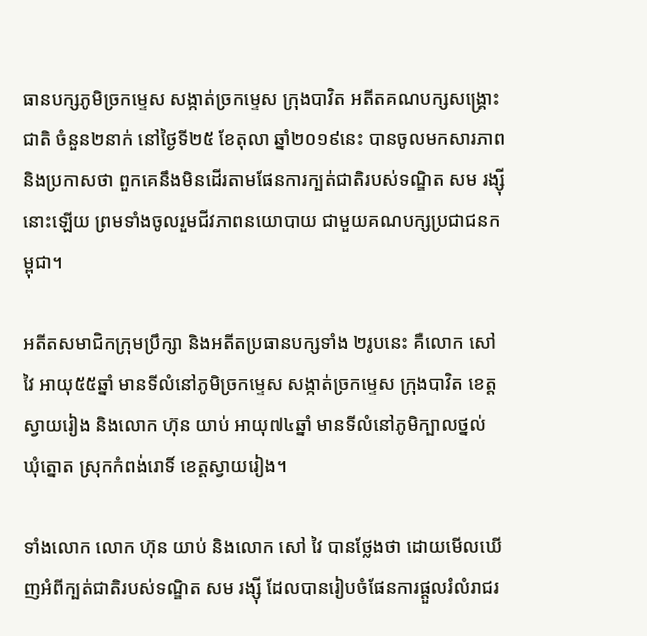ធានបក្សភូមិច្រកម្ទេស សង្កាត់ច្រកម្ទេស ក្រុងបាវិត អតីតគណបក្សសង្គ្រោះជាតិ ចំនួន២នាក់ នៅថ្ងៃទី២៥ ខែតុលា ឆ្នាំ២០១៩នេះ បានចូលមកសារភាព និងប្រកាសថា ពួកគេនឹងមិនដើរតាមផែនការក្បត់ជាតិរបស់ទណ្ឌិត សម រង្ស៊ីនោះឡើយ ព្រមទាំងចូលរួមជីវភាពនយោបាយ ជាមួយគណបក្សប្រជាជនកម្ពុជា។

អតីតសមាជិកក្រុមប្រឹក្សា និងអតីតប្រធានបក្សទាំង ២រូបនេះ គឺលោក សៅ វៃ អាយុ៥៥ឆ្នាំ មានទីលំនៅភូមិច្រកម្ទេស សង្កាត់ច្រកម្ទេស ក្រុងបាវិត ខេត្តស្វាយរៀង និងលោក ហ៊ុន យាប់ អាយុ៧៤ឆ្នាំ មានទីលំនៅភូមិក្បាលថ្នល់ ឃុំត្នោត ស្រុកកំពង់រោទិ៍ ខេត្តស្វាយរៀង។

ទាំងលោក លោក ហ៊ុន យាប់ និងលោក សៅ វៃ បានថ្លែងថា ដោយមើលឃើញអំពីក្បត់ជាតិរបស់ទណ្ឌិត សម រង្ស៊ី ដែលបានរៀបចំផែនការផ្ដួលរំលំរាជរ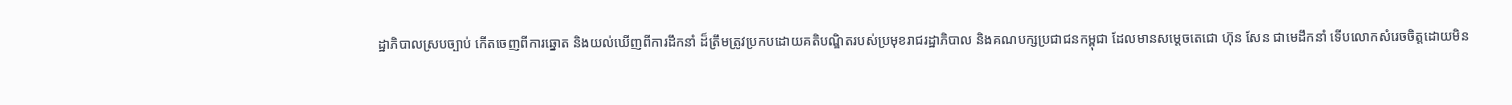ដ្ឋាភិបាលស្របច្បាប់ កើតចេញពីការឆ្នោត និងយល់ឃើញពីការដឹកនាំ ដ៏ត្រឹមត្រូវប្រកបដោយគតិបណ្ឌិតរបស់ប្រមុខរាជរដ្ឋាភិបាល និងគណបក្សប្រជាជនកម្ពុជា ដែលមានសម្តេចតេជោ ហ៊ុន សែន ជាមេដឹកនាំ ទើបលោកសំរេចចិត្តដោយមិន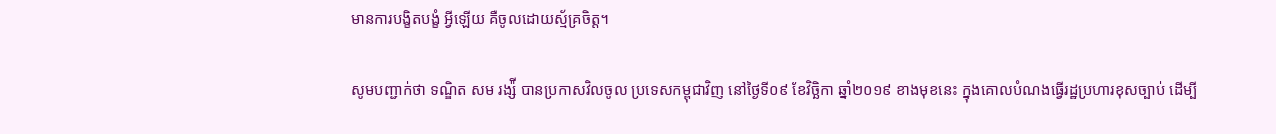មានការបង្ខិតបង្ខំ អ្វីឡើយ គឺចូលដោយស្ម័គ្រចិត្ត។

សូមបញ្ជាក់ថា ទណ្ឌិត សម រង្ស៉ី បានប្រកាសវិលចូល ប្រទេសកម្ពុជាវិញ នៅថ្ងៃទី០៩ ខែវិច្ឆិកា ឆ្នាំ២០១៩ ខាងមុខនេះ ក្នុងគោលបំណងធ្វើរដ្ឋប្រហារខុសច្បាប់ ដើម្បី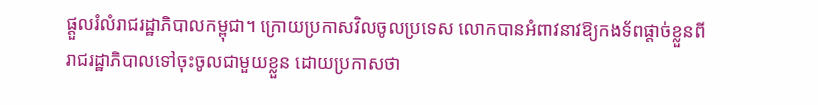ផ្តួលរំលំរាជរដ្ឋាភិបាលកម្ពុជា។ ក្រោយប្រកាសវិលចូលប្រទេស លោកបានអំពាវនាវឱ្យកងទ័ពផ្តាច់ខ្លួនពីរាជរដ្ឋាភិបាលទៅចុះចូលជាមួយខ្លួន ដោយប្រកាសថា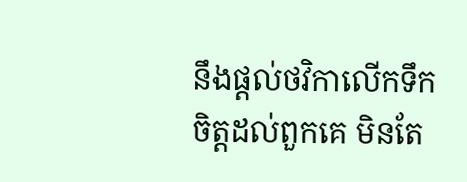នឹងផ្តល់ថវិកាលើកទឹកចិត្តដល់ពួកគេ មិនតែ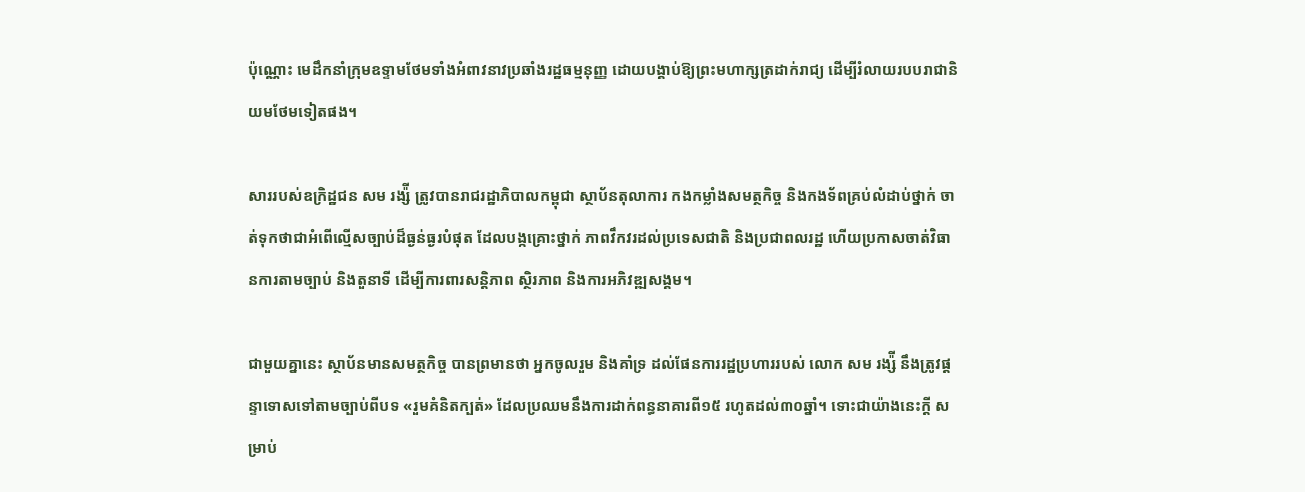ប៉ុណ្ណោះ មេដឹកនាំក្រុមឧទ្ទាមថែមទាំងអំពាវនាវប្រឆាំងរដ្ឋធម្មនុញ្ញ ដោយបង្គាប់ឱ្យព្រះមហាក្សត្រដាក់រាជ្យ ដើម្បីរំលាយរបបរាជានិយមថែមទៀតផង។

សាររបស់ឧក្រិដ្ឋជន សម រង្ស៉ី ត្រូវបានរាជរដ្ឋាភិបាលកម្ពុជា ស្ថាប័នតុលាការ កងកម្លាំងសមត្ថកិច្ច និងកងទ័ពគ្រប់លំដាប់ថ្នាក់ ចាត់ទុកថាជាអំពើល្មើសច្បាប់ដ៏ធ្ងន់ធ្ងរបំផុត ដែលបង្កគ្រោះថ្នាក់ ភាពវឹកវរដល់ប្រទេសជាតិ និងប្រជាពលរដ្ឋ ហើយប្រកាសចាត់វិធានការតាមច្បាប់ និងតួនាទី ដើម្បីការពារសន្តិភាព ស្ថិរភាព និងការអភិវឌ្ឍសង្គម។

ជាមួយគ្នានេះ ស្ថាប័នមានសមត្ថកិច្ច បានព្រមានថា អ្នកចូលរួម និងគាំទ្រ ដល់ផែនការរដ្ឋប្រហាររបស់ លោក សម រង្ស៉ី នឹងត្រូវផ្តន្ទាទោសទៅតាមច្បាប់ពីបទ «រួមគំនិតក្បត់» ដែលប្រឈមនឹងការដាក់ពន្ធនាគារពី១៥ រហូតដល់៣០ឆ្នាំ។ ទោះជាយ៉ាងនេះក្តី សម្រាប់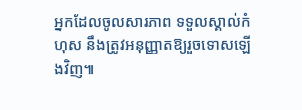អ្នកដែលចូលសារភាព ទទួលស្គាល់កំហុស នឹងត្រូវអនុញ្ញាតឱ្យរួចទោសឡើងវិញ៕